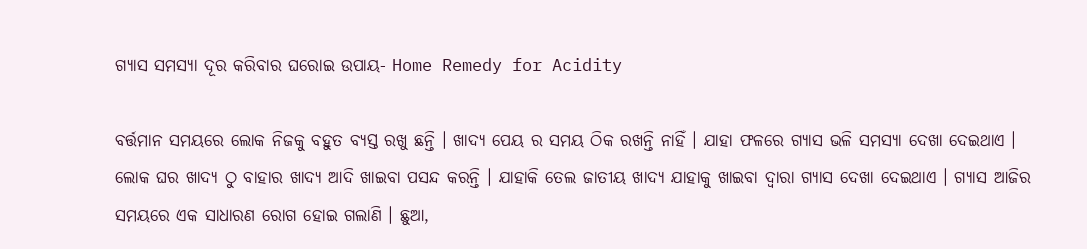ଗ୍ୟାସ ସମସ୍ୟା ଦୂର କରିବାର ଘରୋଇ ଉପାୟ- Home Remedy for Acidity

ବର୍ତ୍ତମାନ ସମୟରେ ଲୋକ ନିଜକୁ ବହୁତ ବ୍ୟସ୍ତ ରଖୁ ଛନ୍ତି । ଖାଦ୍ୟ ପେୟ ର ସମୟ ଠିକ ରଖନ୍ତି ନାହିଁ । ଯାହା ଫଳରେ ଗ୍ୟାସ ଭଳି ସମସ୍ୟା ଦେଖା ଦେଇଥାଏ । ଲୋକ ଘର ଖାଦ୍ୟ ଠୁ ବାହାର ଖାଦ୍ୟ ଆଦି ଖାଇବା ପସନ୍ଦ କରନ୍ତି । ଯାହାକି ତେଲ ଜାତୀୟ ଖାଦ୍ୟ ଯାହାକୁ ଖାଇବା ଦ୍ୱାରା ଗ୍ୟାସ ଦେଖା ଦେଇଥାଏ । ଗ୍ୟାସ ଆଜିର ସମୟରେ ଏକ ସାଧାରଣ ରୋଗ ହୋଇ ଗଲାଣି । ଛୁଆ,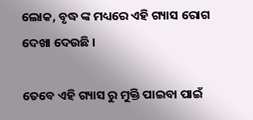ଲୋକ, ବୃଦ୍ଧ ଙ୍କ ମଧ୍ୟରେ ଏହି ଗ୍ୟାସ ରୋଗ ଦେଖା ଦେଉଛି ।

ତେବେ ଏହି ଗ୍ୟାସ ରୁ ମୁକ୍ତି ପାଇବା ପାଇଁ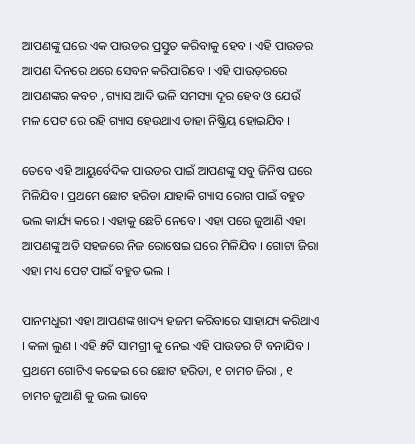ଆପଣଙ୍କୁ ଘରେ ଏକ ପାଉଡର ପ୍ରସ୍ତୁତ କରିବାକୁ ହେବ । ଏହି ପାଉଡର ଆପଣ ଦିନରେ ଥରେ ସେବନ କରିପାରିବେ । ଏହି ପାଉଡ଼ରରେ ଆପଣଙ୍କର କବଚ , ଗ୍ୟାସ ଆଦି ଭଳି ସମସ୍ୟା ଦୂର ହେବ ଓ ଯେଉଁ ମଳ ପେଟ ରେ ରହି ଗ୍ୟାସ ହେଉଥାଏ ତାହା ନିଷ୍କ୍ରିୟ ହୋଇଯିବ ।

ତେବେ ଏହି ଆୟୁର୍ବେଦିକ ପାଉଡର ପାଇଁ ଆପଣଙ୍କୁ ସବୁ ଜିନିଷ ଘରେ ମିଳିଯିବ । ପ୍ରଥମେ ଛୋଟ ହରିଡା ଯାହାକି ଗ୍ୟାସ ରୋଗ ପାଇଁ ବହୁତ ଭଲ କାର୍ଯ୍ୟ କରେ । ଏହାକୁ ଛେଚି ନେବେ । ଏହା ପରେ ଜୁଆଣି ଏହା ଆପଣଙ୍କୁ ଅତି ସହଜରେ ନିଜ ରୋଷେଇ ଘରେ ମିଳିଯିବ । ଗୋଟା ଜିରା ଏହା ମଧ୍ୟ ପେଟ ପାଇଁ ବହୁତ ଭଲ ।

ପାନମଧୁରୀ ଏହା ଆପଣଙ୍କ ଖାଦ୍ୟ ହଜମ କରିବାରେ ସାହାଯ୍ୟ କରିଥାଏ । କଳା ଲୁଣ । ଏହି ୫ଟି ସାମଗ୍ରୀ କୁ ନେଇ ଏହି ପାଉଡର ଟି ବନାଯିବ । ପ୍ରଥମେ ଗୋଟିଏ କଢେଇ ରେ ଛୋଟ ହରିଡା, ୧ ଚାମଚ ଜିରା , ୧ ଚାମଚ ଜୁଆଣି କୁ ଭଲ ଭାବେ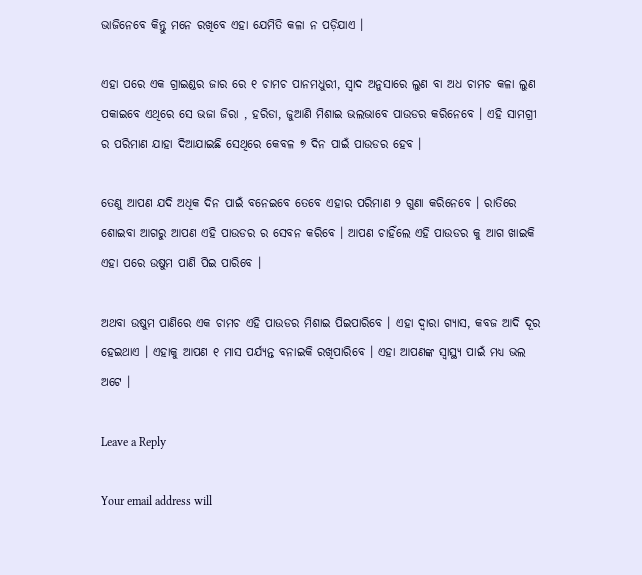ଭାଜିନେବେ କିନ୍ତୁ ମନେ ରଖିବେ ଏହା ଯେମିତି କଳା ନ ପଡ଼ିଯାଏ ।

ଏହା ପରେ ଏକ ଗ୍ରାଇଣ୍ଡର ଜାର ରେ ୧ ଚାମଚ ପାନମଧୁରୀ, ସ୍ୱାଦ ଅନୁସାରେ ଲୁଣ ବା ଅଧ ଚାମଚ କଳା ଲୁଣ ପକାଇବେ ଏଥିରେ ସେ ଭଜା ଜିରା , ହରିଡା, ଜୁଆଣି ମିଶାଇ ଭଲଭାବେ ପାଉଡର କରିନେବେ । ଏହି ସାମଗ୍ରୀ ର ପରିମାଣ ଯାହା ଦିଆଯାଇଛି ସେଥିରେ କେବଳ ୭ ଦିନ ପାଇଁ ପାଉଡର ହେବ ।

ତେଣୁ ଆପଣ ଯଦି ଅଧିକ ଦିନ ପାଇଁ ବନେଇବେ ତେବେ ଏହାର ପରିମାଣ ୨ ଗୁଣା କରିନେବେ । ରାତିରେ ଶୋଇବା ଆଗରୁ ଆପଣ ଏହି ପାଉଡର ର ସେବନ କରିବେ । ଆପଣ ଚାହିଁଲେ ଏହି ପାଉଡର କୁ ଆଗ ଖାଇକି ଏହା ପରେ ଉଷୁମ ପାଣି ପିଇ ପାରିବେ ।

ଅଥବା ଉଷୁମ ପାଣିରେ ଏକ ଚାମଚ ଏହି ପାଉଡର ମିଶାଇ ପିଇପାରିବେ । ଏହା ଦ୍ୱାରା ଗ୍ୟାସ, କବଜ ଆଦି ଦୂର ହେଇଥାଏ । ଏହାକୁ ଆପଣ ୧ ମାସ ପର୍ଯ୍ୟନ୍ତ ବନାଇକି ରଖିପାରିବେ । ଏହା ଆପଣଙ୍କ ସ୍ୱାସ୍ଥ୍ୟ ପାଇଁ ମଧ୍ୟ ଭଲ ଅଟେ ।

Leave a Reply

Your email address will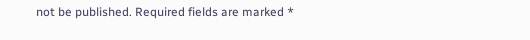not be published. Required fields are marked *